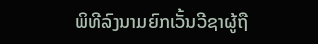ພິທີລົງນາມຍົກເວັ້ນວີຊາຜູ້ຖື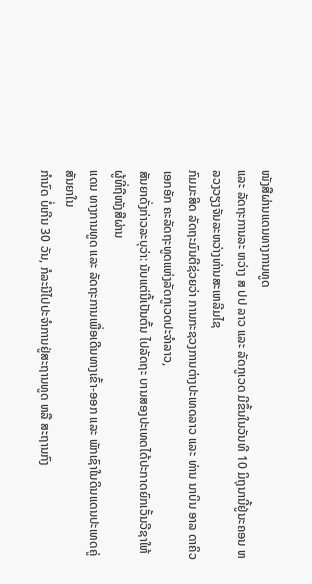ໜັງສືຜ່ານແດນທາງການທູດ
ແລະ ລັດຖະການລະ ຫວ່າງ ສ ປປ ລາວ ແລະ ລັດກູເວດ ມີຂຶ້ນໃນວັນທີ 10 ມິຖຸນານີ້ຢູ່ນະຄອນ ຫລວງວຽງຈັນລະຫວ່າງທ່ານສະເຫລີມໄຊ
ກົມມະສິດ ລັດຖະມົນຕີຊ່ວຍວ່າ ການກະຊວງການຕ່າງປະເທດລາວ ແລະ ທ່ານ ນາບິນ ອາລ ດາຄິວ ເອກອັກ ຄະລັດຖະທູດແຫ່ງລັດກູເວດປະຈຳລາວ,
ສັນຍາດັ່ງກ່າວລະບຸວ່າ: ນັບແຕ່ນີ້ເປັນຕົ້ນ ໄປລັດຖະ ບານສອງປະເທດໄດ້ປະກາດຍົກເວັ້ນວີຊາໃຫ້ຜູ້ທີ່ຖືໜັງສືຜ່ານ
ແດນ ທາງການທູດ ແລະ ລັດຖະການເພື່ອເດີນທາງເຂົ້າ-ອອກ ແລະ ພັກເຊົາໃນດິນແດນປະເທດຄູ່ສັນຍາໃນ
ກຳນົດ ບໍ່ເກີນ 30 ວັນ, ກໍລະນີໄປປະຈໍາການຢູ່ສະຖານທູດ ຫລື ສະຖານກົງ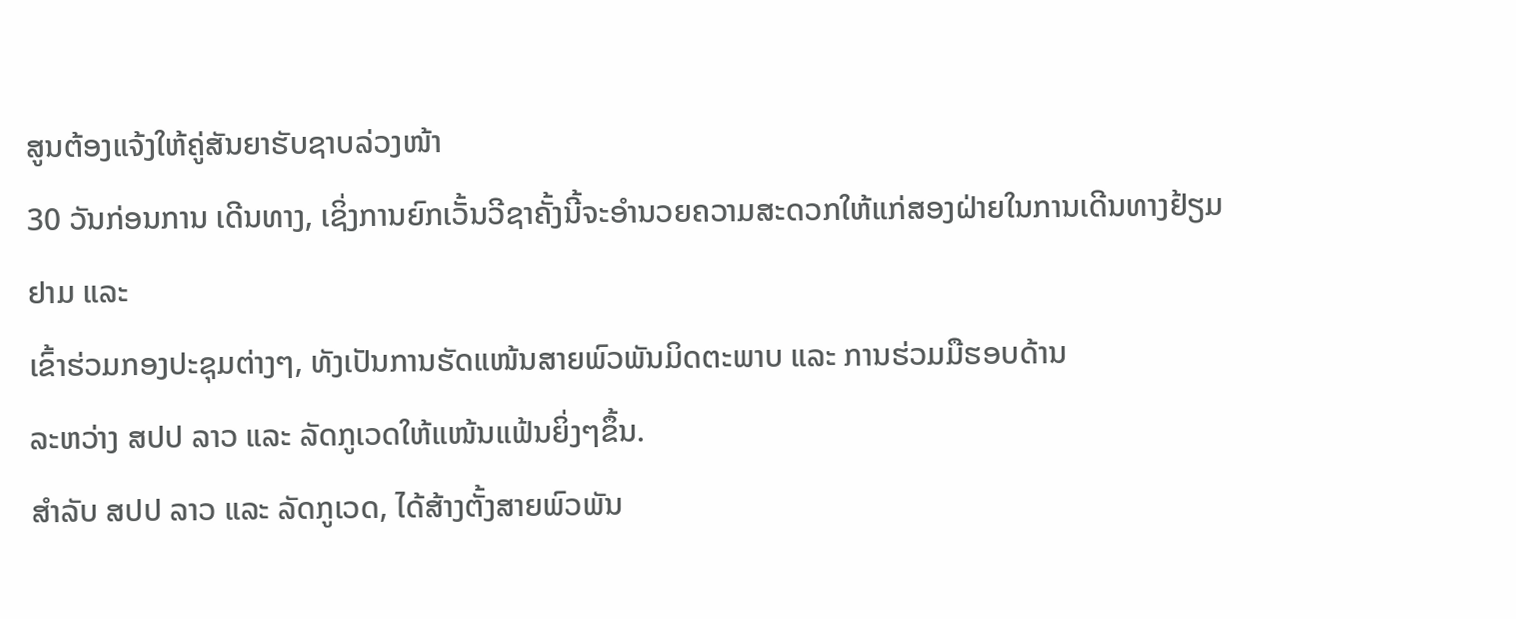ສູນຕ້ອງແຈ້ງໃຫ້ຄູ່ສັນຍາຮັບຊາບລ່ວງໜ້າ
30 ວັນກ່ອນການ ເດີນທາງ, ເຊິ່ງການຍົກເວັ້ນວີຊາຄັ້ງນີ້ຈະອຳນວຍຄວາມສະດວກໃຫ້ແກ່ສອງຝ່າຍໃນການເດີນທາງຢ້ຽມ
ຢາມ ແລະ
ເຂົ້າຮ່ວມກອງປະຊຸມຕ່າງໆ, ທັງເປັນການຮັດແໜ້ນສາຍພົວພັນມິດຕະພາບ ແລະ ການຮ່ວມມືຮອບດ້ານ
ລະຫວ່າງ ສປປ ລາວ ແລະ ລັດກູເວດໃຫ້ແໜ້ນແຟ້ນຍິ່ງໆຂຶ້ນ.
ສຳລັບ ສປປ ລາວ ແລະ ລັດກູເວດ, ໄດ້ສ້າງຕັ້ງສາຍພົວພັນ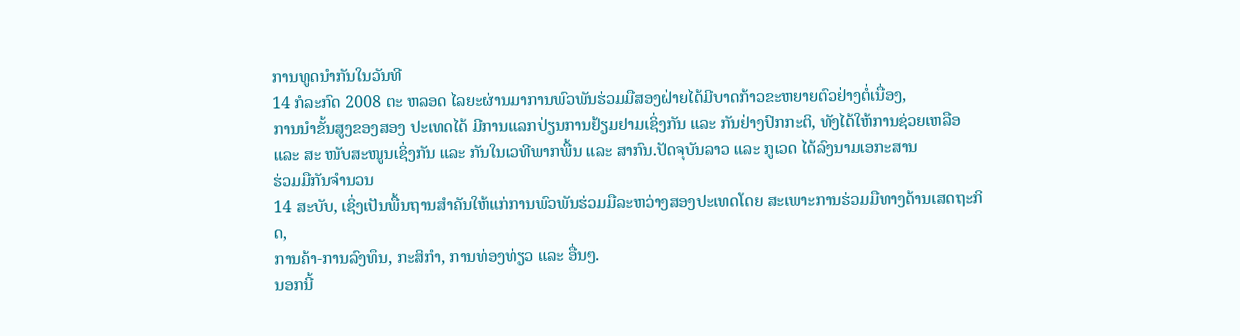ການທູດນຳກັນໃນວັນທີ
14 ກໍລະກົດ 2008 ຕະ ຫລອດ ໄລຍະຜ່ານມາການພົວພັນຮ່ວມມືສອງຝ່າຍໄດ້ມີບາດກ້າວຂະຫຍາຍຕົວຢ່າງຕໍ່ເນື່ອງ,
ການນຳຂັ້ນສູງຂອງສອງ ປະເທດໄດ້ ມີການແລກປ່ຽນການຢ້ຽມຢາມເຊິ່ງກັນ ແລະ ກັນຢ່າງປົກກະຕິ, ທັງໄດ້ໃຫ້ການຊ່ວຍເຫລືອ
ແລະ ສະ ໜັບສະໜູນເຊິ່ງກັນ ແລະ ກັນໃນເວທີພາກພື້ນ ແລະ ສາກົນ.ປັດຈຸບັນລາວ ແລະ ກູເວດ ໄດ້ລົງນາມເອກະສານ
ຮ່ວມມືກັນຈຳນວນ
14 ສະບັບ, ເຊິ່ງເປັນພື້ນຖານສຳຄັນໃຫ້ແກ່ການພົວພັນຮ່ວມມືລະຫວ່າງສອງປະເທດໂດຍ ສະເພາະການຮ່ວມມືທາງດ້ານເສດຖະກິດ,
ການຄ້າ-ການລົງທຶນ, ກະສິກຳ, ການທ່ອງທ່ຽວ ແລະ ອື່ນໆ.
ນອກນີ້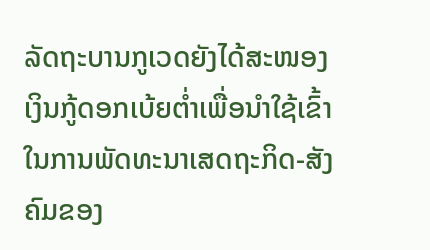ລັດຖະບານກູເວດຍັງໄດ້ສະໜອງເງິນກູ້ດອກເບ້ຍຕ່ຳເພື່ອນຳໃຊ້ເຂົ້າໃນການພັດທະນາເສດຖະກິດ-ສັງຄົມຂອງ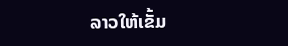ລາວໃຫ້ເຂັ້ມ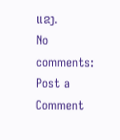ແຂງ.
No comments:
Post a Comment